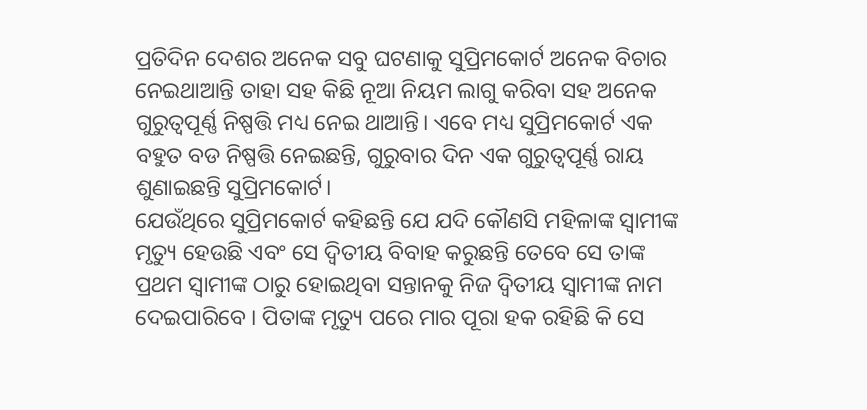ପ୍ରତିଦିନ ଦେଶର ଅନେକ ସବୁ ଘଟଣାକୁ ସୁପ୍ରିମକୋର୍ଟ ଅନେକ ବିଚାର ନେଇଥାଆନ୍ତି ତାହା ସହ କିଛି ନୂଆ ନିୟମ ଲାଗୁ କରିବା ସହ ଅନେକ ଗୁରୁତ୍ବପୂର୍ଣ୍ଣ ନିଷ୍ପତ୍ତି ମଧ୍ୟ ନେଇ ଥାଆନ୍ତି। ଏବେ ମଧ୍ୟ ସୁପ୍ରିମକୋର୍ଟ ଏକ ବହୁତ ବଡ ନିଷ୍ପତ୍ତି ନେଇଛନ୍ତି, ଗୁରୁବାର ଦିନ ଏକ ଗୁରୁତ୍ବପୂର୍ଣ୍ଣ ରାୟ ଶୁଣାଇଛନ୍ତି ସୁପ୍ରିମକୋର୍ଟ।
ଯେଉଁଥିରେ ସୁପ୍ରିମକୋର୍ଟ କହିଛନ୍ତି ଯେ ଯଦି କୌଣସି ମହିଳାଙ୍କ ସ୍ୱାମୀଙ୍କ ମୃତ୍ୟୁ ହେଉଛି ଏବଂ ସେ ଦ୍ୱିତୀୟ ବିବାହ କରୁଛନ୍ତି ତେବେ ସେ ତାଙ୍କ ପ୍ରଥମ ସ୍ୱାମୀଙ୍କ ଠାରୁ ହୋଇଥିବା ସନ୍ତାନକୁ ନିଜ ଦ୍ୱିତୀୟ ସ୍ୱାମୀଙ୍କ ନାମ ଦେଇପାରିବେ । ପିତାଙ୍କ ମୃତ୍ୟୁ ପରେ ମାର ପୂରା ହକ ରହିଛି କି ସେ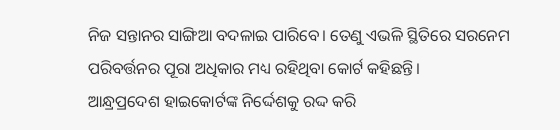ନିଜ ସନ୍ତାନର ସାଙ୍ଗିଆ ବଦଳାଇ ପାରିବେ। ତେଣୁ ଏଭଳି ସ୍ଥିତିରେ ସରନେମ ପରିବର୍ତ୍ତନର ପୂରା ଅଧିକାର ମଧ୍ୟ ରହିଥିବା କୋର୍ଟ କହିଛନ୍ତି।
ଆନ୍ଧ୍ରପ୍ରଦେଶ ହାଇକୋର୍ଟଙ୍କ ନିର୍ଦ୍ଦେଶକୁ ରଦ୍ଦ କରି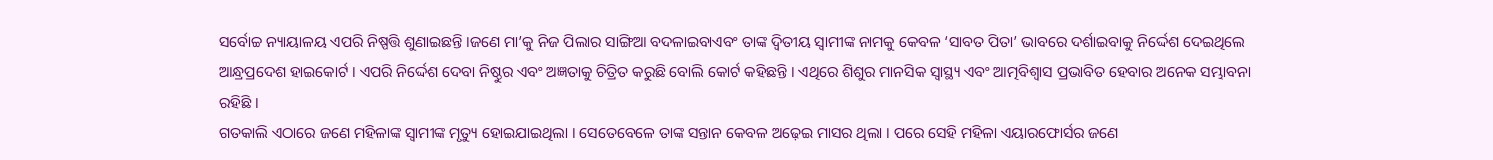ସର୍ବୋଚ୍ଚ ନ୍ୟାୟାଳୟ ଏପରି ନିଷ୍ପତ୍ତି ଶୁଣାଇଛନ୍ତି ।ଜଣେ ମା’କୁ ନିଜ ପିଲାର ସାଙ୍ଗିଆ ବଦଳାଇବାଏବଂ ତାଙ୍କ ଦ୍ୱିତୀୟ ସ୍ୱାମୀଙ୍କ ନାମକୁ କେବଳ ‘ସାବତ ପିତା’ ଭାବରେ ଦର୍ଶାଇବାକୁ ନିର୍ଦ୍ଦେଶ ଦେଇଥିଲେ ଆନ୍ଧ୍ରପ୍ରଦେଶ ହାଇକୋର୍ଟ । ଏପରି ନିର୍ଦ୍ଦେଶ ଦେବା ନିଷ୍ଠୁର ଏବଂ ଅଜ୍ଞତାକୁ ଚିତ୍ରିତ କରୁଛି ବୋଲି କୋର୍ଟ କହିଛନ୍ତି । ଏଥିରେ ଶିଶୁର ମାନସିକ ସ୍ୱାସ୍ଥ୍ୟ ଏବଂ ଆତ୍ମବିଶ୍ୱାସ ପ୍ରଭାବିତ ହେବାର ଅନେକ ସମ୍ଭାବନା ରହିଛି ।
ଗତକାଲି ଏଠାରେ ଜଣେ ମହିଳାଙ୍କ ସ୍ୱାମୀଙ୍କ ମୃତ୍ୟୁ ହୋଇଯାଇଥିଲା । ସେତେବେଳେ ତାଙ୍କ ସନ୍ତାନ କେବଳ ଅଢ଼େଇ ମାସର ଥିଲା । ପରେ ସେହି ମହିଳା ଏୟାରଫୋର୍ସର ଜଣେ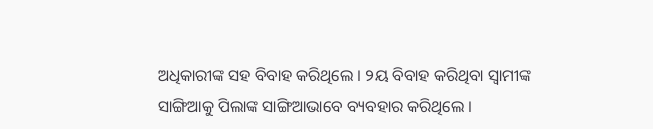ଅଧିକାରୀଙ୍କ ସହ ବିବାହ କରିଥିଲେ । ୨ୟ ବିବାହ କରିଥିବା ସ୍ୱାମୀଙ୍କ ସାଙ୍ଗିଆକୁ ପିଲାଙ୍କ ସାଙ୍ଗିଆଭାବେ ବ୍ୟବହାର କରିଥିଲେ ।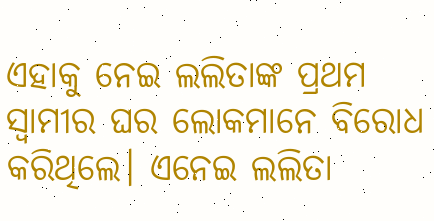ଏହାକୁ ନେଇ ଲଲିତାଙ୍କ ପ୍ରଥମ ସ୍ୱାମୀର ଘର ଲୋକମାନେ ବିରୋଧ କରିଥିଲେ। ଏନେଇ ଲଲିତା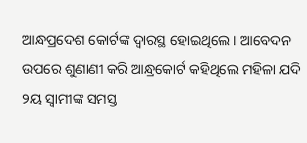ଆନ୍ଧପ୍ରଦେଶ କୋର୍ଟଙ୍କ ଦ୍ୱାରସ୍ଥ ହୋଇଥିଲେ । ଆବେଦନ ଉପରେ ଶୁଣାଣୀ କରି ଆନ୍ଧ୍ରକୋର୍ଟ କହିଥିଲେ ମହିଳା ଯଦି ୨ୟ ସ୍ୱାମୀଙ୍କ ସମସ୍ତ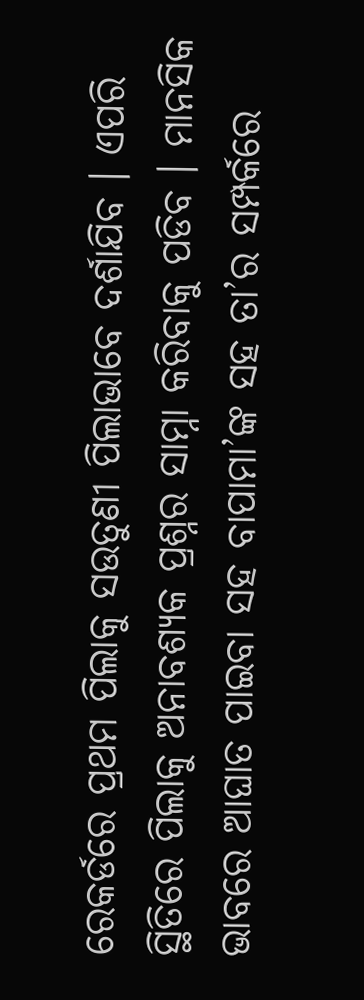ରେକର୍ଡରେ ପ୍ରଥମ ପିଲାକୁ ସଉତୁଣୀ ପିଲାଭାବେ ଦର୍ଶାଯିବ । ଏପରି ସ୍ଥିତିରେ ପିଲାକୁ ଅନାବଶ୍ୟକ ପ୍ରଶ୍ନର ସାମ୍ନା କରିବାକୁ ପଡିବ । ମାନସିକ ଭାବରେ ଆଘାତ ପାଇବା ସହ ବାପାମା’ଙ୍କ ସହ ତା’ର ସମ୍ପର୍କରେ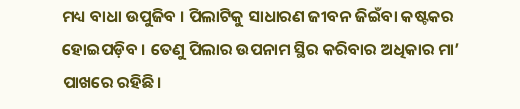ମଧ୍ୟ ବାଧା ଉପୁଜିବ । ପିଲାଟିକୁ ସାଧାରଣ ଜୀବନ ଜିଇଁବା କଷ୍ଟକର ହୋଇପଡ଼ିବ । ତେଣୁ ପିଲାର ଉପନାମ ସ୍ଥିର କରିବାର ଅଧିକାର ମା’ ପାଖରେ ରହିଛି।